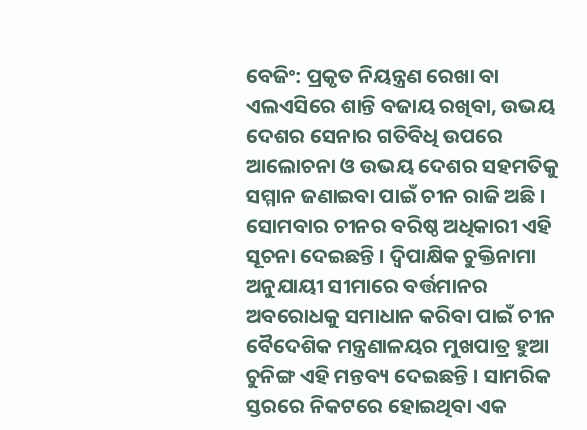ବେଜିଂ: ପ୍ରକୃତ ନିୟନ୍ତ୍ରଣ ରେଖା ବା ଏଲଏସିରେ ଶାନ୍ତି ବଜାୟ ରଖିବା, ଉଭୟ ଦେଶର ସେନାର ଗତିବିଧି ଉପରେ ଆଲୋଚନା ଓ ଉଭୟ ଦେଶର ସହମତିକୁ ସମ୍ମାନ ଜଣାଇବା ପାଇଁ ଚୀନ ରାଜି ଅଛି । ସୋମବାର ଚୀନର ବରିଷ୍ଠ ଅଧିକାରୀ ଏହି ସୂଚନା ଦେଇଛନ୍ତି । ଦ୍ବିପାକ୍ଷିକ ଚୁକ୍ତିନାମା ଅନୁଯାୟୀ ସୀମାରେ ବର୍ତ୍ତମାନର ଅବରୋଧକୁ ସମାଧାନ କରିବା ପାଇଁ ଚୀନ ବୈଦେଶିକ ମନ୍ତ୍ରଣାଳୟର ମୁଖପାତ୍ର ହୁଆ ଚୁନିଙ୍ଗ ଏହି ମନ୍ତବ୍ୟ ଦେଇଛନ୍ତି । ସାମରିକ ସ୍ତରରେ ନିକଟରେ ହୋଇଥିବା ଏକ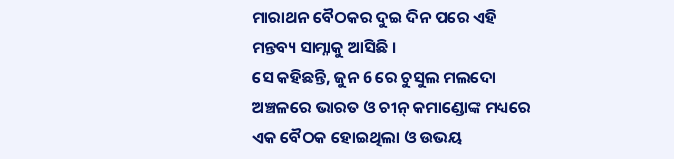ମାରାଥନ ବୈଠକର ଦୁଇ ଦିନ ପରେ ଏହି ମନ୍ତବ୍ୟ ସାମ୍ନାକୁ ଆସିଛି ।
ସେ କହିଛନ୍ତି, ଜୁନ 6 ରେ ଚୁସୁଲ ମଲଦୋ ଅଞ୍ଚଳରେ ଭାରତ ଓ ଚୀନ୍ କମାଣ୍ଡୋଙ୍କ ମଧ୍ୟରେ ଏକ ବୈଠକ ହୋଇଥିଲା ଓ ଉଭୟ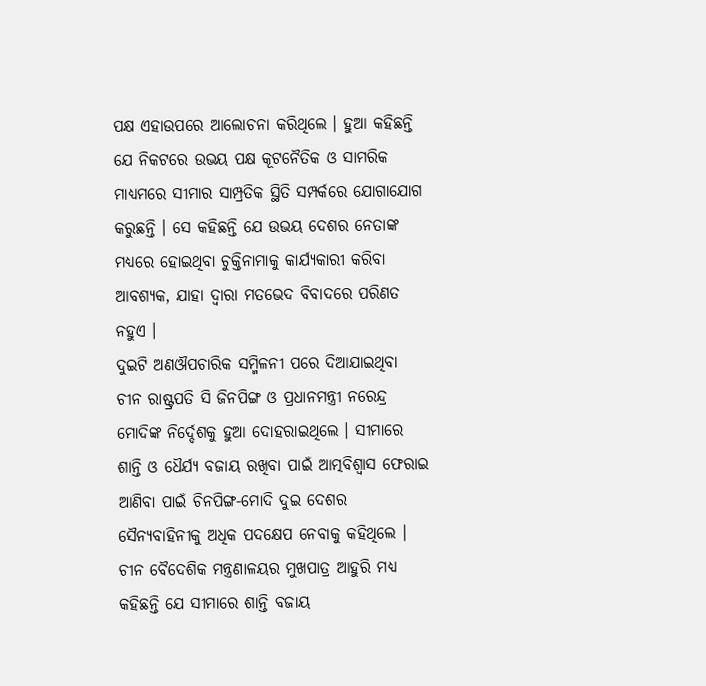ପକ୍ଷ ଏହାଉପରେ ଆଲୋଚନା କରିଥିଲେ । ହୁଆ କହିଛନ୍ତି ଯେ ନିକଟରେ ଉଭୟ ପକ୍ଷ କୂଟନୈତିକ ଓ ସାମରିକ ମାଧ୍ୟମରେ ସୀମାର ସାମ୍ପ୍ରତିକ ସ୍ଥିତି ସମ୍ପର୍କରେ ଯୋଗାଯୋଗ କରୁଛନ୍ତି । ସେ କହିଛନ୍ତି ଯେ ଉଭୟ ଦେଶର ନେତାଙ୍କ ମଧ୍ୟରେ ହୋଇଥିବା ଚୁକ୍ତିନାମାକୁ କାର୍ଯ୍ୟକାରୀ କରିବା ଆବଶ୍ୟକ, ଯାହା ଦ୍ବାରା ମତଭେଦ ବିବାଦରେ ପରିଣତ ନହୁଏ ।
ଦୁଇଟି ଅଣଔପଚାରିକ ସମ୍ମିଳନୀ ପରେ ଦିଆଯାଇଥିବା ଚୀନ ରାଷ୍ଟ୍ରପତି ସି ଜିନପିଙ୍ଗ ଓ ପ୍ରଧାନମନ୍ତ୍ରୀ ନରେନ୍ଦ୍ର ମୋଦିଙ୍କ ନିର୍ଦ୍ଦେଶକୁ ହୁଆ ଦୋହରାଇଥିଲେ । ସୀମାରେ ଶାନ୍ତି ଓ ଧୈର୍ଯ୍ୟ ବଜାୟ ରଖିବା ପାଇଁ ଆତ୍ମବିଶ୍ବାସ ଫେରାଇ ଆଣିବା ପାଇଁ ଚିନପିଙ୍ଗ-ମୋଦି ଦୁଇ ଦେଶର ସୈନ୍ୟବାହିନୀକୁ ଅଧିକ ପଦକ୍ଷେପ ନେବାକୁ କହିଥିଲେ ।
ଚୀନ ବୈଦେଶିକ ମନ୍ତ୍ରଣାଳୟର ମୁଖପାତ୍ର ଆହୁରି ମଧ୍ୟ କହିଛନ୍ତି ଯେ ସୀମାରେ ଶାନ୍ତି ବଜାୟ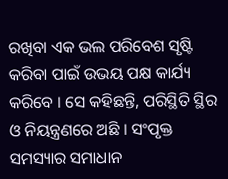ରଖିବା ଏକ ଭଲ ପରିବେଶ ସୃଷ୍ଟି କରିବା ପାଇଁ ଉଭୟ ପକ୍ଷ କାର୍ଯ୍ୟ କରିବେ । ସେ କହିଛନ୍ତି, ପରିସ୍ଥିତି ସ୍ଥିର ଓ ନିୟନ୍ତ୍ରଣରେ ଅଛି । ସଂପୃକ୍ତ ସମସ୍ୟାର ସମାଧାନ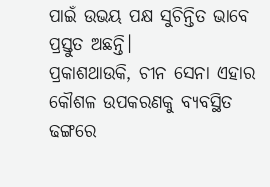ପାଇଁ ଉଭୟ ପକ୍ଷ ସୁଚିନ୍ତିତ ଭାବେ ପ୍ରସ୍ତୁତ ଅଛନ୍ତି।
ପ୍ରକାଶଥାଉକି, ଚୀନ ସେନା ଏହାର କୌଶଳ ଉପକରଣକୁ ବ୍ୟବସ୍ଥିତ ଢଙ୍ଗରେ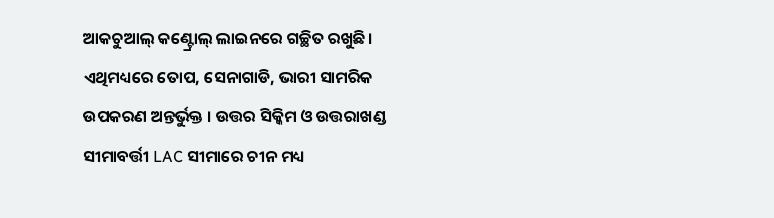ଆକଚୁଆଲ୍ କଣ୍ଟ୍ରୋଲ୍ ଲାଇନରେ ଗଚ୍ଛିତ ରଖୁଛି। ଏଥିମଧ୍ୟରେ ତୋପ, ସେନାଗାଡି, ଭାରୀ ସାମରିକ ଉପକରଣ ଅନ୍ତର୍ଭୁକ୍ତ । ଉତ୍ତର ସିକ୍କିମ ଓ ଉତ୍ତରାଖଣ୍ଡ ସୀମାବର୍ତ୍ତୀ LAC ସୀମାରେ ଚୀନ ମଧ୍ୟ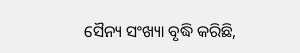ସୈନ୍ୟ ସଂଖ୍ୟା ବୃଦ୍ଧି କରିଛି,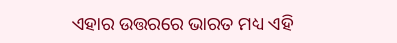ଏହାର ଉତ୍ତରରେ ଭାରତ ମଧ୍ୟ ଏହି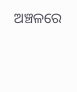ଅଞ୍ଚଳରେ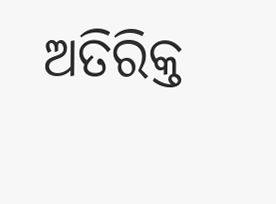ଅତିରିକ୍ତ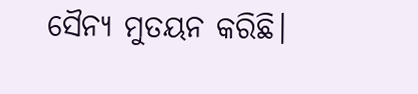ସୈନ୍ୟ ମୁତୟନ କରିଛି।